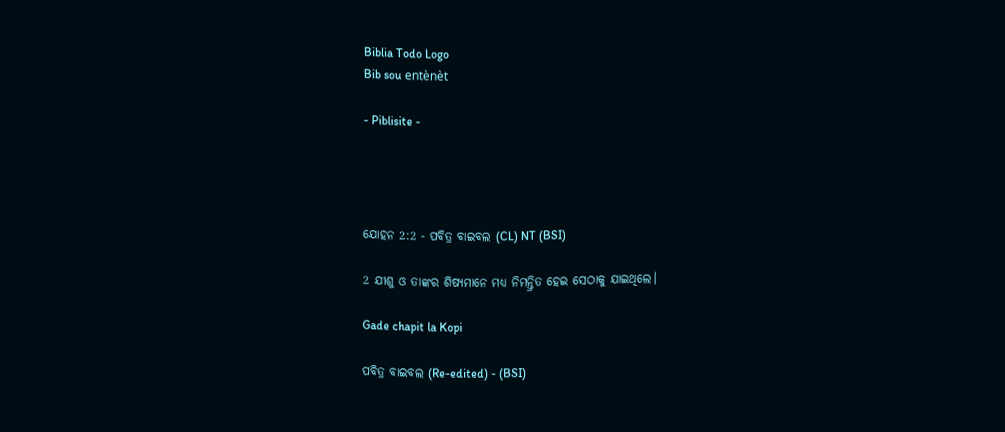Biblia Todo Logo
Bib sou entènèt

- Piblisite -




ଯୋହନ 2:2 - ପବିତ୍ର ବାଇବଲ (CL) NT (BSI)

2 ଯୀଶୁ ଓ ତାଙ୍କର ଶିଷ୍ୟମାନେ ମଧ୍ୟ ନିମନ୍ତ୍ରିତ ହେଇ ସେଠାକୁ ଯାଇଥିଲେ।

Gade chapit la Kopi

ପବିତ୍ର ବାଇବଲ (Re-edited) - (BSI)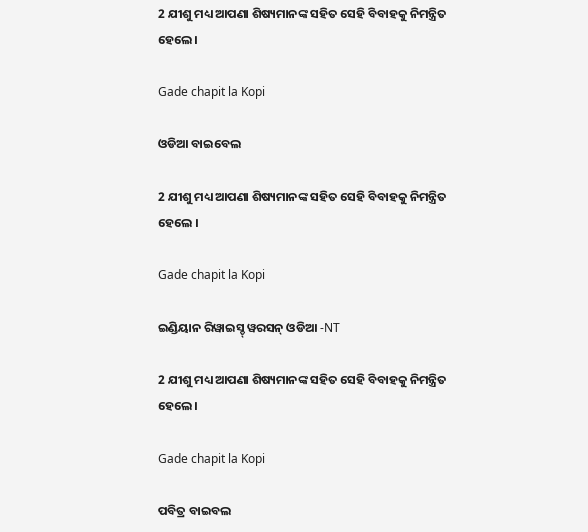2 ଯୀଶୁ ମଧ୍ୟ ଆପଣା ଶିଷ୍ୟମାନଙ୍କ ସହିତ ସେହି ବିବାହକୁ ନିମନ୍ତ୍ରିତ ହେଲେ।

Gade chapit la Kopi

ଓଡିଆ ବାଇବେଲ

2 ଯୀଶୁ ମଧ୍ୟ ଆପଣା ଶିଷ୍ୟମାନଙ୍କ ସହିତ ସେହି ବିବାହକୁ ନିମନ୍ତ୍ରିତ ହେଲେ ।

Gade chapit la Kopi

ଇଣ୍ଡିୟାନ ରିୱାଇସ୍ଡ୍ ୱରସନ୍ ଓଡିଆ -NT

2 ଯୀଶୁ ମଧ୍ୟ ଆପଣା ଶିଷ୍ୟମାନଙ୍କ ସହିତ ସେହି ବିବାହକୁ ନିମନ୍ତ୍ରିତ ହେଲେ।

Gade chapit la Kopi

ପବିତ୍ର ବାଇବଲ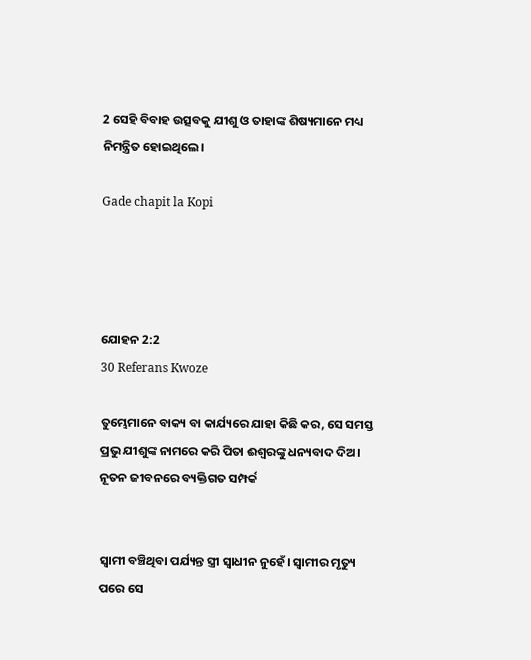2 ସେହି ବିବାହ ଉତ୍ସବକୁ ଯୀଶୁ ଓ ତାହାଙ୍କ ଶିଷ୍ୟମାନେ ମଧ୍ୟ ନିମନ୍ତ୍ରିତ ହୋଇଥିଲେ।

Gade chapit la Kopi




ଯୋହନ 2:2
30 Referans Kwoze

ତୁମ୍ଭେମାନେ ବାକ୍ୟ ବା କାର୍ଯ୍ୟରେ ଯାହା କିଛି କର, ସେ ସମସ୍ତ ପ୍ରଭୁ ଯୀଶୁଙ୍କ ନାମରେ କରି ପିତା ଈଶ୍ୱରଙ୍କୁ ଧନ୍ୟବାଦ ଦିଅ। ନୂତନ ଜୀବନରେ ବ୍ୟକ୍ତିଗତ ସମ୍ପର୍କ


ସ୍ୱାମୀ ବଞ୍ଚିଥିବା ପର୍ଯ୍ୟନ୍ତ ସ୍ତ୍ରୀ ସ୍ୱାଧୀନ ନୁହେଁ। ସ୍ୱାମୀର ମୃତ୍ୟୁ ପରେ ସେ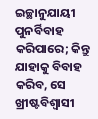ଇଚ୍ଛାନୁଯାୟୀ ପୁନର୍ବିବାହ କରିପାରେ; କିନ୍ତୁ ଯାହାକୁ ବିବାହ କରିବ, ସେ ଖ୍ରୀଷ୍ଟବିଶ୍ୱାସୀ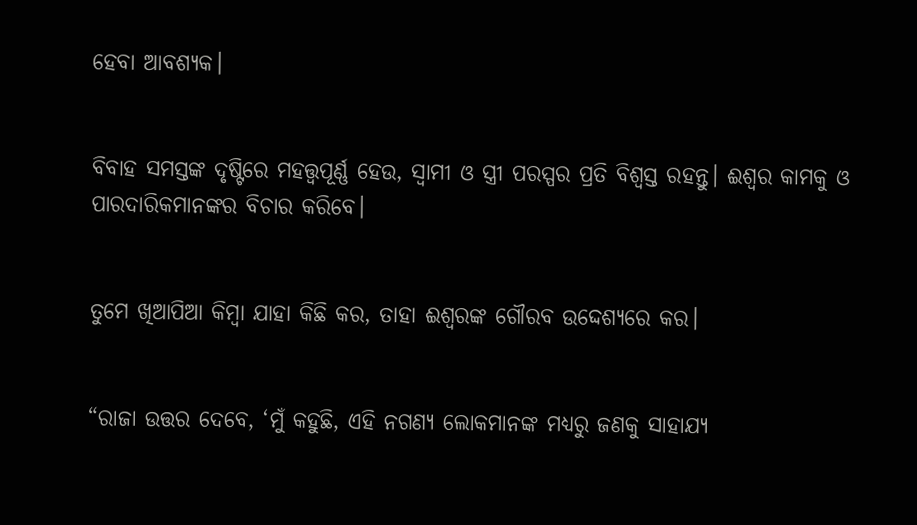ହେବା ଆବଶ୍ୟକ।


ବିବାହ ସମସ୍ତଙ୍କ ଦୃଷ୍ଟିରେ ମହତ୍ତ୍ୱପୂର୍ଣ୍ଣ ହେଉ, ସ୍ୱାମୀ ଓ ସ୍ତ୍ରୀ ପରସ୍ପର ପ୍ରତି ବିଶ୍ୱସ୍ତ ରହନ୍ତୁ। ଈଶ୍ୱର କାମକୁ ଓ ପାରଦାରିକମାନଙ୍କର ବିଚାର କରିବେ।


ତୁମେ ଖିଆପିଆ କିମ୍ବା ଯାହା କିଛି କର, ତାହା ଈଶ୍ୱରଙ୍କ ଗୌରବ ଉଦ୍ଦେଶ୍ୟରେ କର।


“ରାଜା ଉତ୍ତର ଦେବେ, ‘ମୁଁ କହୁଛି, ଏହି ନଗଣ୍ୟ ଲୋକମାନଙ୍କ ମଧ୍ୟରୁ ଜଣକୁ ସାହାଯ୍ୟ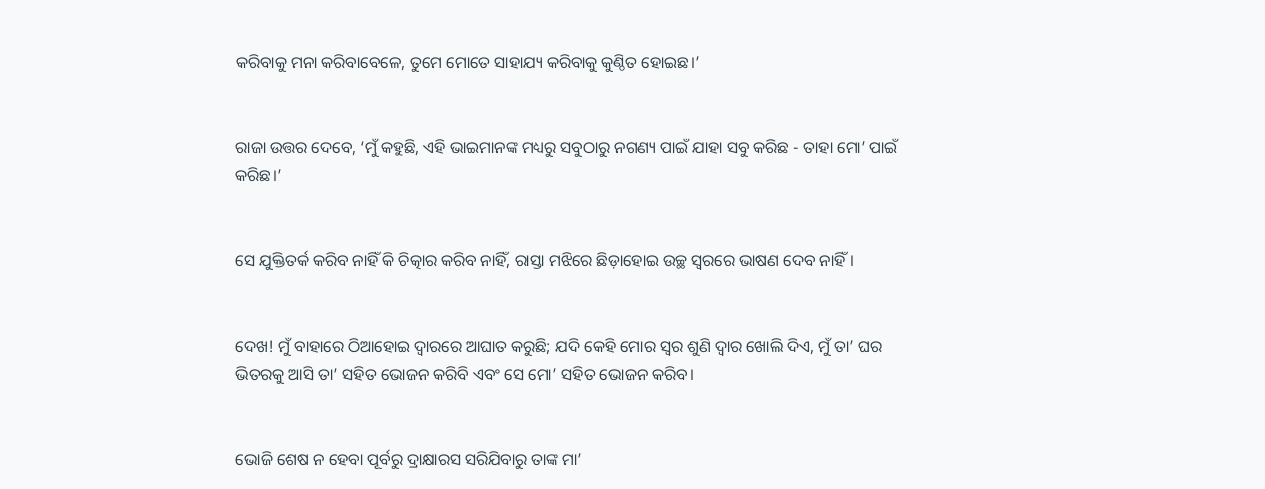କରିବାକୁ ମନା କରିବାବେଳେ, ତୁମେ ମୋତେ ସାହାଯ୍ୟ କରିବାକୁ କୁଣ୍ଠିତ ହୋଇଛ।’


ରାଜା ଉତ୍ତର ଦେବେ, ‘ମୁଁ କହୁଛି, ଏହି ଭାଇମାନଙ୍କ ମଧ୍ୟରୁ ସବୁଠାରୁ ନଗଣ୍ୟ ପାଇଁ ଯାହା ସବୁ କରିଛ - ତାହା ମୋ’ ପାଇଁ କରିଛ।’


ସେ ଯୁକ୍ତିତର୍କ କରିବ ନାହିଁ କି ଚିତ୍କାର କରିବ ନାହିଁ, ରାସ୍ତା ମଝିରେ ଛିଡ଼ାହୋଇ ଉଚ୍ଛ ସ୍ୱରରେ ଭାଷଣ ଦେବ ନାହିଁ।


ଦେଖ! ମୁଁ ବାହାରେ ଠିଆହୋଇ ଦ୍ୱାରରେ ଆଘାତ କରୁଛି; ଯଦି କେହି ମୋର ସ୍ୱର ଶୁଣି ଦ୍ୱାର ଖୋଲି ଦିଏ, ମୁଁ ତା’ ଘର ଭିତରକୁ ଆସି ତା’ ସହିତ ଭୋଜନ କରିବି ଏବଂ ସେ ମୋ’ ସହିତ ଭୋଜନ କରିବ।


ଭୋଜି ଶେଷ ନ ହେବା ପୂର୍ବରୁ ଦ୍ରାକ୍ଷାରସ ସରିଯିବାରୁ ତାଙ୍କ ମା’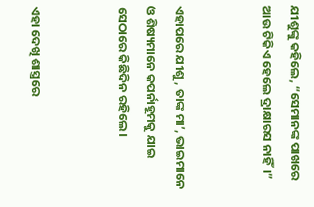ଯୀଶୁଙ୍କୁ କହିଲେ, “ସେମାନଙ୍କ ପାଖରେ ଆଉ ଟିକିଏ ହେଲେ ଦ୍ରାକ୍ଷାରସ ନାହିଁ।”


ଏହାପରେ ଯୀଶୁ, ତାଙ୍କ ମା’, ଭାଇମାନେ ଓ ଶିଷ୍ୟମାନେ କପର୍ନାହୂମକୁ ଯାଇ ସେଠାରେ କିଛିଦିନ ରହିଲେ।


ଏହା ଦେଖି ଶାସ୍ତ୍ରରେ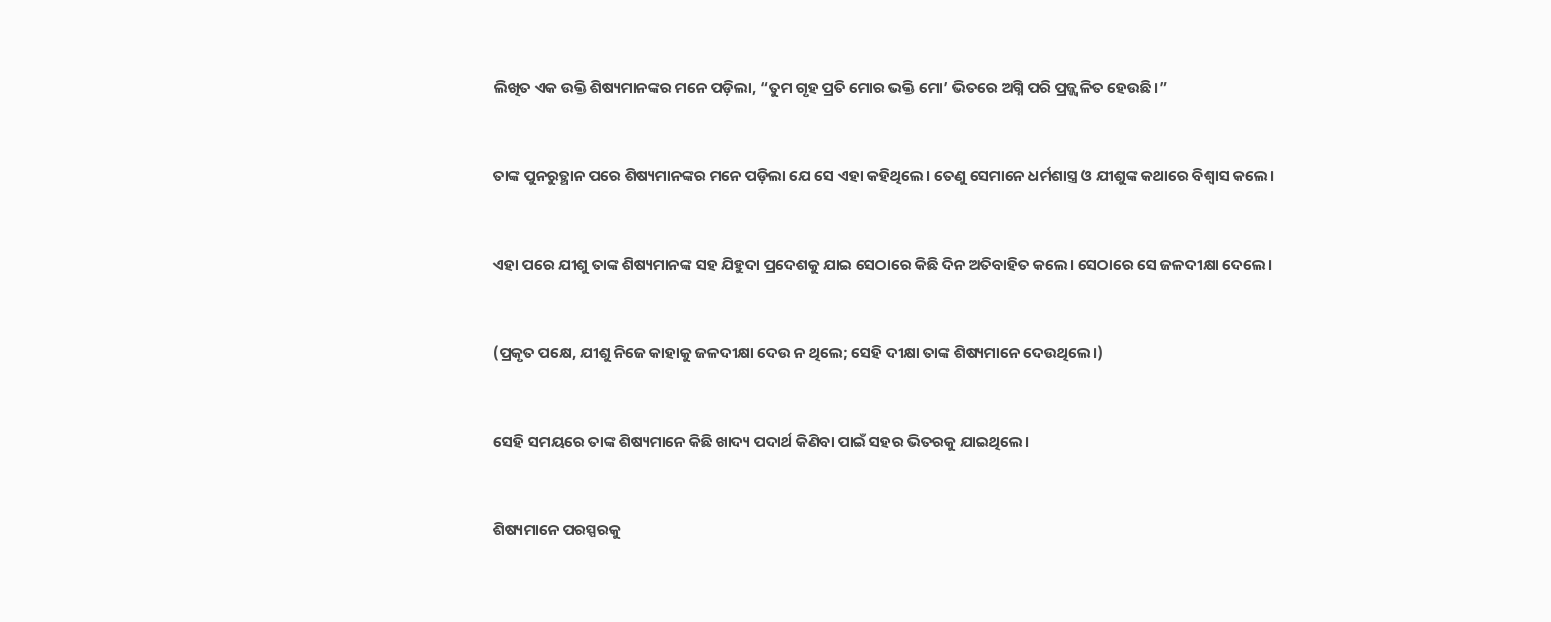ଲିଖିତ ଏକ ଉକ୍ତି ଶିଷ୍ୟମାନଙ୍କର ମନେ ପଡ଼ିଲା, “ତୁମ ଗୃହ ପ୍ରତି ମୋର ଭକ୍ତି ମୋ’ ଭିତରେ ଅଗ୍ନି ପରି ପ୍ରଜ୍ଜ୍ୱଳିତ ହେଉଛି।”


ତାଙ୍କ ପୁନରୁତ୍ଥାନ ପରେ ଶିଷ୍ୟମାନଙ୍କର ମନେ ପଡ଼ିଲା ଯେ ସେ ଏହା କହିଥିଲେ। ତେଣୁ ସେମାନେ ଧର୍ମଶାସ୍ତ୍ର ଓ ଯୀଶୁଙ୍କ କଥାରେ ବିଶ୍ୱାସ କଲେ।


ଏହା ପରେ ଯୀଶୁ ତାଙ୍କ ଶିଷ୍ୟମାନଙ୍କ ସହ ଯିହୁଦା ପ୍ରଦେଶକୁ ଯାଇ ସେଠାରେ କିଛି ଦିନ ଅତିବାହିତ କଲେ। ସେଠାରେ ସେ ଜଳଦୀକ୍ଷା ଦେଲେ।


(ପ୍ରକୃତ ପକ୍ଷେ, ଯୀଶୁ ନିଜେ କାହାକୁ ଜଳଦୀକ୍ଷା ଦେଉ ନ ଥିଲେ; ସେହି ଦୀକ୍ଷା ତାଙ୍କ ଶିଷ୍ୟମାନେ ଦେଉଥିଲେ।)


ସେହି ସମୟରେ ତାଙ୍କ ଶିଷ୍ୟମାନେ କିଛି ଖାଦ୍ୟ ପଦାର୍ଥ କିଣିବା ପାଇଁ ସହର ଭିତରକୁ ଯାଇଥିଲେ।


ଶିଷ୍ୟମାନେ ପରସ୍ପରକୁ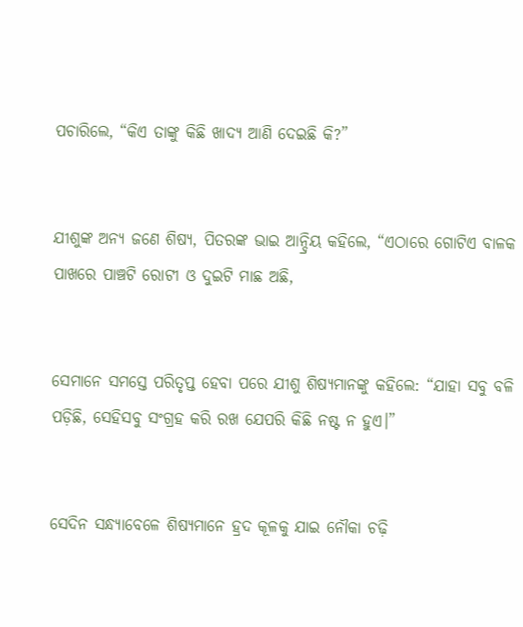ପଚାରିଲେ, “କିଏ ତାଙ୍କୁ କିଛି ଖାଦ୍ୟ ଆଣି ଦେଇଛି କି?”


ଯୀଶୁଙ୍କ ଅନ୍ୟ ଜଣେ ଶିଷ୍ୟ, ପିତରଙ୍କ ଭାଇ ଆନ୍ଦ୍ରିୟ କହିଲେ, “ଏଠାରେ ଗୋଟିଏ ବାଳକ ପାଖରେ ପାଞ୍ଚଟି ରୋଟୀ ଓ ଦୁଇଟି ମାଛ ଅଛି,


ସେମାନେ ସମସ୍ତେ ପରିତୃପ୍ତ ହେବା ପରେ ଯୀଶୁ ଶିଷ୍ୟମାନଙ୍କୁ କହିଲେ: “ଯାହା ସବୁ ବଳି ପଡ଼ିଛି, ସେହିସବୁ ସଂଗ୍ରହ କରି ରଖ ଯେପରି କିଛି ନଷ୍ଟ ନ ହୁଏ।”


ସେଦିନ ସନ୍ଧ୍ୟାବେଳେ ଶିଷ୍ୟମାନେ ହ୍ରଦ କୂଳକୁ ଯାଇ ନୌକା ଚଢ଼ି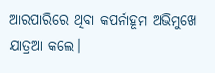ଆରପାରିରେ ଥିବା କପର୍ନାହୂମ ଅଭିମୁଖେ ଯାତ୍ରଆ କଲେ।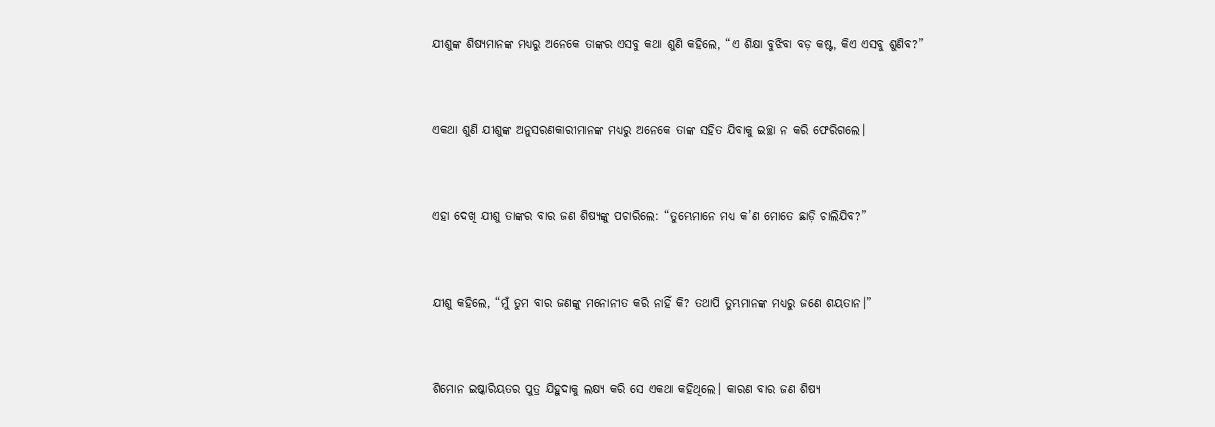ଯୀଶୁଙ୍କ ଶିଷ୍ୟମାନଙ୍କ ମଧ୍ୟରୁ ଅନେକେ ତାଙ୍କର ଏସବୁ କଥା ଶୁଣି କହିଲେ, “ଏ ଶିକ୍ଷା ବୁଝିବା ବଡ଼ କଷ୍ଟ, କିଏ ଏସବୁ ଶୁଣିବ?”


ଏକଥା ଶୁଣି ଯୀଶୁଙ୍କ ଅନୁସରଣକାରୀମାନଙ୍କ ମଧ୍ୟରୁ ଅନେକେ ତାଙ୍କ ସହିତ ଯିବାକୁ ଇଚ୍ଛା ନ କରି ଫେରିଗଲେ।


ଏହା ଦେଖି ଯୀଶୁ ତାଙ୍କର ବାର ଜଣ ଶିଷ୍ୟଙ୍କୁ ପଚାରିଲେ: “ତୁମ୍ଭେମାନେ ମଧ୍ୟ କ’ଣ ମୋତେ ଛାଡ଼ି ଚାଲିଯିବ?”


ଯୀଶୁ କହିଲେ, “ମୁଁ ତୁମ ବାର ଜଣଙ୍କୁ ମନୋନୀତ କରି ନାହିଁ କି? ତଥାପି ତୁମ୍ଭମାନଙ୍କ ମଧ୍ୟରୁ ଜଣେ ଶୟତାନ।”


ଶିମୋନ ଇଷ୍କାରିୟତର ପୁତ୍ର ଯିହୁଦାକୁ ଲକ୍ଷ୍ୟ କରି ସେ ଏକଥା କହିଥିଲେ। କାରଣ ବାର ଜଣ ଶିଷ୍ୟ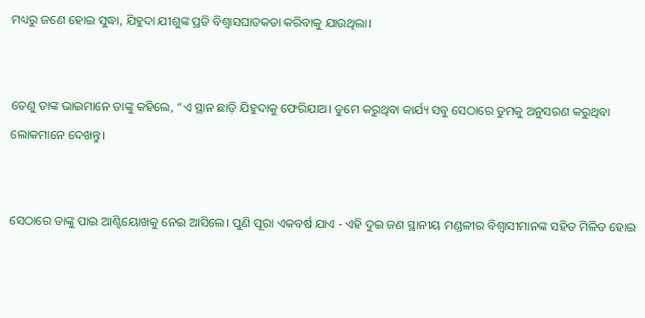ମଧ୍ୟରୁ ଜଣେ ହୋଇ ସୁଦ୍ଧା, ଯିହୁଦା ଯୀଶୁଙ୍କ ପ୍ରତି ବିଶ୍ୱାସଘାତକତା କରିବାକୁ ଯାଉଥିଲା।


ତେଣୁ ତାଙ୍କ ଭାଇମାନେ ତାଙ୍କୁ କହିଲେ, “ଏ ସ୍ଥାନ ଛାଡ଼ି ଯିହୁଦାକୁ ଫେରିଯାଅ। ତୁମେ କରୁଥିବା କାର୍ଯ୍ୟ ସବୁ ସେଠାରେ ତୁମକୁ ଅନୁସରଣ କରୁଥିବା ଲୋକମାନେ ଦେଖନ୍ତୁ।


ସେଠାରେ ତାଙ୍କୁ ପାଇ ଆଣ୍ଟିୟୋଖକୁ ନେଇ ଆସିଲେ। ପୁଣି ପୂରା ଏକବର୍ଷ ଯାଏ - ଏହି ଦୁଇ ଜଣ ସ୍ଥାନୀୟ ମଣ୍ଡଳୀର ବିଶ୍ୱାସୀମାନଙ୍କ ସହିତ ମିଳିତ ହୋଇ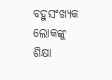ବହୁସଂଖ୍ୟକ ଲୋକଙ୍କୁ ଶିକ୍ଷା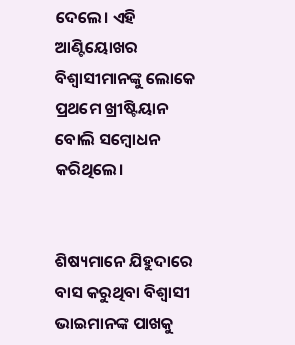ଦେଲେ। ଏହି ଆଣ୍ଟିୟୋଖର ବିଶ୍ୱାସୀମାନଙ୍କୁ ଲୋକେ ପ୍ରଥମେ ଖ୍ରୀଷ୍ଟିୟାନ ବୋଲି ସମ୍ବୋଧନ କରିଥିଲେ।


ଶିଷ୍ୟମାନେ ଯିହୁଦାରେ ବାସ କରୁଥିବା ବିଶ୍ୱାସୀ ଭାଇମାନଙ୍କ ପାଖକୁ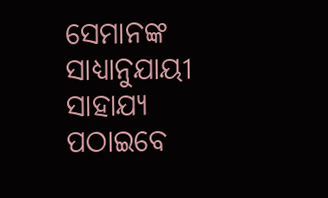ସେମାନଙ୍କ ସାଧ୍ୟାନୁଯାୟୀ ସାହାଯ୍ୟ ପଠାଇବେ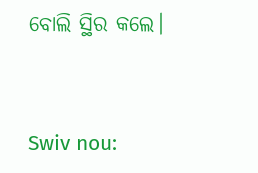ବୋଲି ସ୍ଥିର କଲେ।


Swiv nou: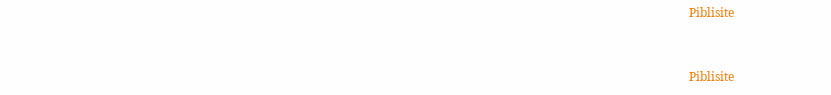Piblisite


Piblisite